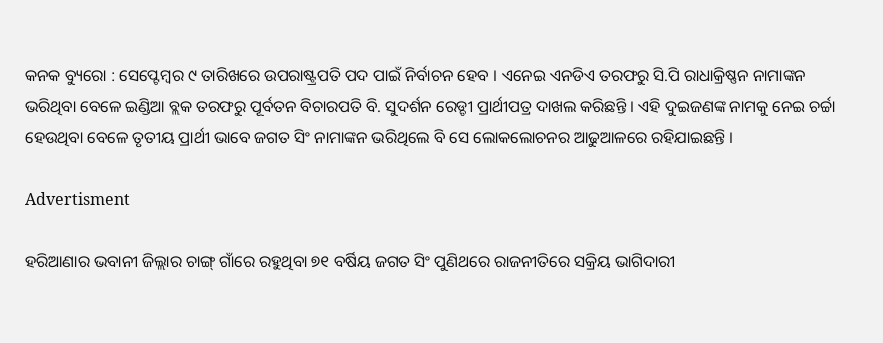କନକ ବ୍ୟୁରୋ : ସେପ୍ଟେମ୍ବର ୯ ତାରିଖରେ ଉପରାଷ୍ଟ୍ରପତି ପଦ ପାଇଁ ନିର୍ବାଚନ ହେବ । ଏନେଇ ଏନଡିଏ ତରଫରୁ ସି.ପି ରାଧାକ୍ରିଷ୍ଣନ ନାମାଙ୍କନ ଭରିଥିବା ବେଳେ ଇଣ୍ଡିଆ ବ୍ଲକ ତରଫରୁ ପୂର୍ବତନ ବିଚାରପତି ବି. ସୁଦର୍ଶନ ରେଡ୍ଡୀ ପ୍ରାର୍ଥୀପତ୍ର ଦାଖଲ କରିଛନ୍ତି । ଏହି ଦୁଇଜଣଙ୍କ ନାମକୁ ନେଇ ଚର୍ଚ୍ଚା ହେଉଥିବା ବେଳେ ତୃତୀୟ ପ୍ରାର୍ଥୀ ଭାବେ ଜଗତ ସିଂ ନାମାଙ୍କନ ଭରିଥିଲେ ବି ସେ ଲୋକଲୋଚନର ଆଢୁଆଳରେ ରହିଯାଇଛନ୍ତି ।

Advertisment

ହରିଆଣାର ଭବାନୀ ଜିଲ୍ଲାର ଚାଙ୍ଗ୍ ଗାଁରେ ରହୁଥିବା ୭୧ ବର୍ଷିୟ ଜଗତ ସିଂ ପୁଣିଥରେ ରାଜନୀତିରେ ସକ୍ରିୟ ଭାଗିଦାରୀ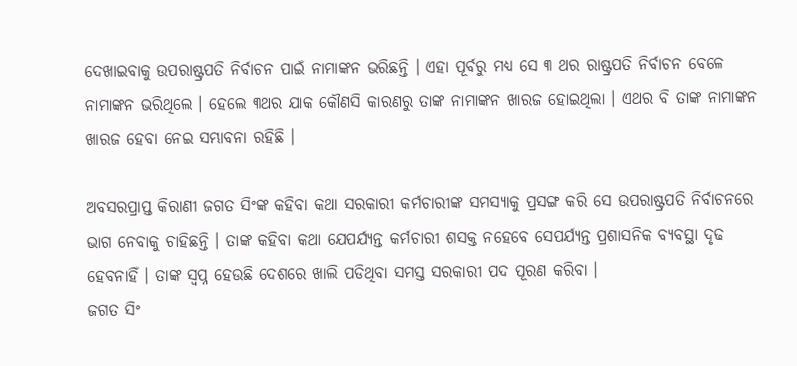ଦେଖାଇବାକୁ ଉପରାଷ୍ଟ୍ରପତି ନିର୍ବାଚନ ପାଇଁ ନାମାଙ୍କନ ଭରିଛନ୍ତି । ଏହା ପୂର୍ବରୁ ମଧ୍ୟ ସେ ୩ ଥର ରାଷ୍ଟ୍ରପତି ନିର୍ବାଚନ ବେଳେ ନାମାଙ୍କନ ଭରିଥିଲେ । ହେଲେ ୩ଥର ଯାକ କୌଣସି କାରଣରୁ ତାଙ୍କ ନାମାଙ୍କନ ଖାରଜ ହୋଇଥିଲା । ଏଥର ବି ତାଙ୍କ ନାମାଙ୍କନ ଖାରଜ ହେବା ନେଇ ସମ୍ଭାବନା ରହିଛି ।

ଅବସରପ୍ରାପ୍ତ କିରାଣୀ ଜଗତ ସିଂଙ୍କ କହିବା କଥା ସରକାରୀ କର୍ମଚାରୀଙ୍କ ସମସ୍ୟାକୁ ପ୍ରସଙ୍ଗ କରି ସେ ଉପରାଷ୍ଟ୍ରପତି ନିର୍ବାଚନରେ ଭାଗ ନେବାକୁ ଚାହିଛନ୍ତି । ତାଙ୍କ କହିବା କଥା ଯେପର୍ଯ୍ୟନ୍ତ କର୍ମଚାରୀ ଶସକ୍ତ ନହେବେ ସେପର୍ଯ୍ୟନ୍ତ ପ୍ରଶାସନିକ ବ୍ୟବସ୍ଥା ଦୃଢ ହେବନାହିଁ । ତାଙ୍କ ସ୍ୱପ୍ନ ହେଉଛି ଦେଶରେ ଖାଲି ପଡିଥିବା ସମସ୍ତ ସରକାରୀ ପଦ ପୂରଣ କରିବା ।
ଜଗତ ସିଂ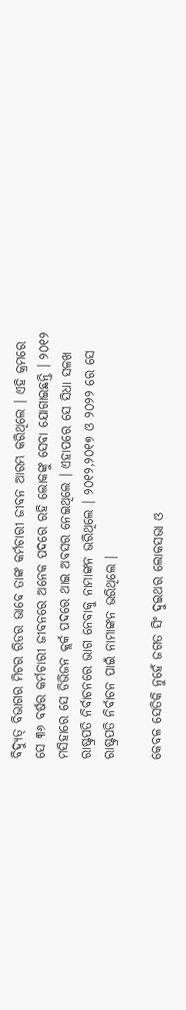ବିଦ୍ୟୁତ୍ ବିଭାଗର ମିଟର ରିଡର ଭାବେ ତାଙ୍କ କର୍ମଚାରୀ ଜୀବନ ଆରମ୍ଭ କରିଥିଲେ । ଏହି କ୍ରମରେ ସେ ୩୬ ବର୍ଷର କର୍ମଚାରୀ ଜୀବନରେ ଅନେକ ପଦରେ ରହି ଲୋକଙ୍କୁ ସେବା ଯୋଗାଇଛନ୍ତି । ୨୦୧୨ ମସିହାରେ ସେ ଡିଭିଜନ କ୍ଲର୍କ ପଦରେ ଥାଇ ଅବସର ନେଇଥିଲେ । ଏହାପରେ ସେ ସିଧା ସଳଖ ରାଷ୍ଟ୍ରପତି ନିର୍ବାଚନରେ ଭାଗ ନେବାକୁ ନାମାଙ୍କନ ଭରିଥିଲେ । ୨୦୧୨,୨୦୧୭ ଓ ୨୦୨୨ ରେ ସେ ରାଷ୍ଟ୍ରପତି ନିର୍ବାଚନ ପାଇଁ ନାମାଙ୍କନ ଭରିଥିଲେ ।

କେବଳ ସେତିକି ନୁହେଁ ଜଗତ ସିଂ ଦୁଇଥର ଲୋକସଭା ଓ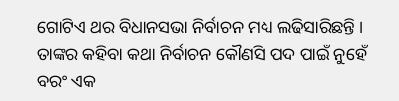ଗୋଟିଏ ଥର ବିଧାନସଭା ନିର୍ବାଚନ ମଧ୍ୟ ଲଢିସାରିଛନ୍ତି । ତାଙ୍କର କହିବା କଥା ନିର୍ବାଚନ କୌଣସି ପଦ ପାଇଁ ନୁହେଁ ବରଂ ଏକ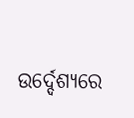ଉର୍ଦ୍ଦେଶ୍ୟରେ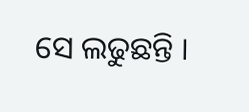ସେ ଲଢୁଛନ୍ତି ।